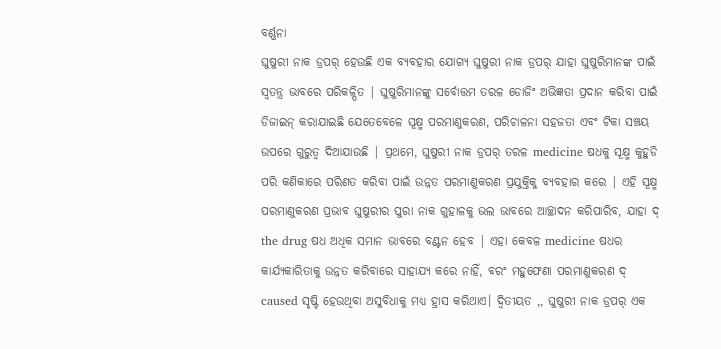ବର୍ଣ୍ଣନା
ଘୁଷୁରୀ ନାକ ଡ୍ରପର୍ ହେଉଛି ଏକ ବ୍ୟବହାର ଯୋଗ୍ୟ ଘୁଷୁରୀ ନାକ ଡ୍ରପର୍ ଯାହା ଘୁଷୁରିମାନଙ୍କ ପାଇଁ ସ୍ୱତନ୍ତ୍ର ଭାବରେ ପରିକଳ୍ପିତ | ଘୁଷୁରିମାନଙ୍କୁ ସର୍ବୋତ୍ତମ ତରଳ ଡୋଜିଂ ଅଭିଜ୍ଞତା ପ୍ରଦାନ କରିବା ପାଇଁ ଡିଜାଇନ୍ କରାଯାଇଛି ଯେତେବେଳେ ସୂକ୍ଷ୍ମ ପରମାଣୁକରଣ, ପରିଚାଳନା ସହଜତା ଏବଂ ଟିକା ସଞ୍ଚୟ ଉପରେ ଗୁରୁତ୍ୱ ଦିଆଯାଉଛି | ପ୍ରଥମେ, ଘୁଷୁରୀ ନାକ ଡ୍ରପର୍ ତରଳ medicine ଷଧକୁ ସୂକ୍ଷ୍ମ କୁହୁଡି ପରି କଣିକାରେ ପରିଣତ କରିବା ପାଇଁ ଉନ୍ନତ ପରମାଣୁକରଣ ପ୍ରଯୁକ୍ତିକୁ ବ୍ୟବହାର କରେ | ଏହି ସୂକ୍ଷ୍ମ ପରମାଣୁକରଣ ପ୍ରଭାବ ଘୁଷୁରୀର ପୁରା ନାକ ଗୁହାଳକୁ ଭଲ ଭାବରେ ଆଚ୍ଛାଦନ କରିପାରିବ, ଯାହା ଦ୍ the drug ଷଧ ଅଧିକ ସମାନ ଭାବରେ ବଣ୍ଟନ ହେବ | ଏହା କେବଳ medicine ଷଧର କାର୍ଯ୍ୟକାରିତାକୁ ଉନ୍ନତ କରିବାରେ ସାହାଯ୍ୟ କରେ ନାହିଁ, ବରଂ ମହୁଫେଣା ପରମାଣୁକରଣ ଦ୍ caused ସୃଷ୍ଟି ହେଉଥିବା ଅସୁବିଧାକୁ ମଧ୍ୟ ହ୍ରାସ କରିଥାଏ। ଦ୍ୱିତୀୟତ ,, ଘୁଷୁରୀ ନାକ ଡ୍ରପର୍ ଏକ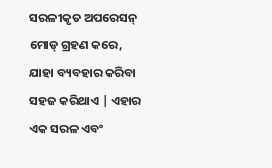ସରଳୀକୃତ ଅପରେସନ୍ ମୋଡ୍ ଗ୍ରହଣ କରେ, ଯାହା ବ୍ୟବହାର କରିବା ସହଜ କରିଥାଏ | ଏହାର ଏକ ସରଳ ଏବଂ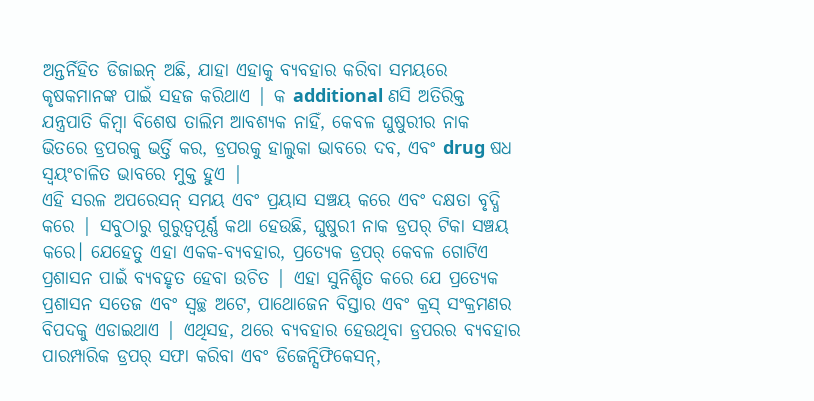ଅନ୍ତର୍ନିହିତ ଡିଜାଇନ୍ ଅଛି, ଯାହା ଏହାକୁ ବ୍ୟବହାର କରିବା ସମୟରେ କୃଷକମାନଙ୍କ ପାଇଁ ସହଜ କରିଥାଏ | କ additional ଣସି ଅତିରିକ୍ତ ଯନ୍ତ୍ରପାତି କିମ୍ବା ବିଶେଷ ତାଲିମ ଆବଶ୍ୟକ ନାହିଁ, କେବଳ ଘୁଷୁରୀର ନାକ ଭିତରେ ଡ୍ରପରକୁ ଭର୍ତ୍ତି କର, ଡ୍ରପରକୁ ହାଲୁକା ଭାବରେ ଦବ, ଏବଂ drug ଷଧ ସ୍ୱୟଂଚାଳିତ ଭାବରେ ମୁକ୍ତ ହୁଏ |
ଏହି ସରଳ ଅପରେସନ୍ ସମୟ ଏବଂ ପ୍ରୟାସ ସଞ୍ଚୟ କରେ ଏବଂ ଦକ୍ଷତା ବୃଦ୍ଧି କରେ | ସବୁଠାରୁ ଗୁରୁତ୍ୱପୂର୍ଣ୍ଣ କଥା ହେଉଛି, ଘୁଷୁରୀ ନାକ ଡ୍ରପର୍ ଟିକା ସଞ୍ଚୟ କରେ। ଯେହେତୁ ଏହା ଏକକ-ବ୍ୟବହାର, ପ୍ରତ୍ୟେକ ଡ୍ରପର୍ କେବଳ ଗୋଟିଏ ପ୍ରଶାସନ ପାଇଁ ବ୍ୟବହୃତ ହେବା ଉଚିତ | ଏହା ସୁନିଶ୍ଚିତ କରେ ଯେ ପ୍ରତ୍ୟେକ ପ୍ରଶାସନ ସତେଜ ଏବଂ ସ୍ୱଚ୍ଛ ଅଟେ, ପାଥୋଜେନ ବିସ୍ତାର ଏବଂ କ୍ରସ୍ ସଂକ୍ରମଣର ବିପଦକୁ ଏଡାଇଥାଏ | ଏଥିସହ, ଥରେ ବ୍ୟବହାର ହେଉଥିବା ଡ୍ରପରର ବ୍ୟବହାର ପାରମ୍ପାରିକ ଡ୍ରପର୍ ସଫା କରିବା ଏବଂ ଡିଜେନ୍ସିଫିକେସନ୍,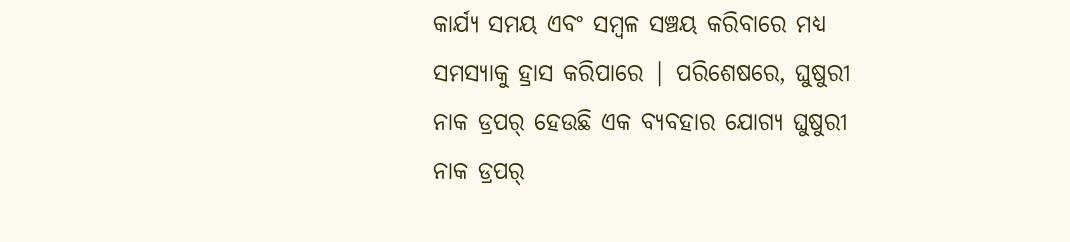କାର୍ଯ୍ୟ ସମୟ ଏବଂ ସମ୍ବଳ ସଞ୍ଚୟ କରିବାରେ ମଧ୍ୟ ସମସ୍ୟାକୁ ହ୍ରାସ କରିପାରେ | ପରିଶେଷରେ, ଘୁଷୁରୀ ନାକ ଡ୍ରପର୍ ହେଉଛି ଏକ ବ୍ୟବହାର ଯୋଗ୍ୟ ଘୁଷୁରୀ ନାକ ଡ୍ରପର୍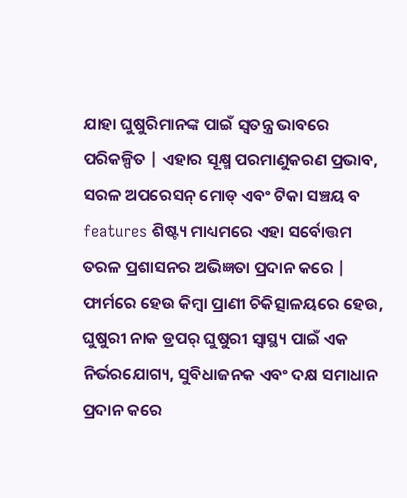ଯାହା ଘୁଷୁରିମାନଙ୍କ ପାଇଁ ସ୍ୱତନ୍ତ୍ର ଭାବରେ ପରିକଳ୍ପିତ | ଏହାର ସୂକ୍ଷ୍ମ ପରମାଣୁକରଣ ପ୍ରଭାବ, ସରଳ ଅପରେସନ୍ ମୋଡ୍ ଏବଂ ଟିକା ସଞ୍ଚୟ ବ features ଶିଷ୍ଟ୍ୟ ମାଧ୍ୟମରେ ଏହା ସର୍ବୋତ୍ତମ ତରଳ ପ୍ରଶାସନର ଅଭିଜ୍ଞତା ପ୍ରଦାନ କରେ | ଫାର୍ମରେ ହେଉ କିମ୍ବା ପ୍ରାଣୀ ଚିକିତ୍ସାଳୟରେ ହେଉ, ଘୁଷୁରୀ ନାକ ଡ୍ରପର୍ ଘୁଷୁରୀ ସ୍ୱାସ୍ଥ୍ୟ ପାଇଁ ଏକ ନିର୍ଭରଯୋଗ୍ୟ, ସୁବିଧାଜନକ ଏବଂ ଦକ୍ଷ ସମାଧାନ ପ୍ରଦାନ କରେ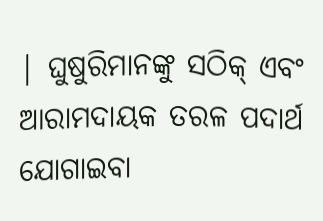| ଘୁଷୁରିମାନଙ୍କୁ ସଠିକ୍ ଏବଂ ଆରାମଦାୟକ ତରଳ ପଦାର୍ଥ ଯୋଗାଇବା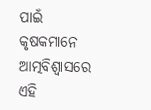ପାଇଁ କୃଷକମାନେ ଆତ୍ମବିଶ୍ୱାସରେ ଏହି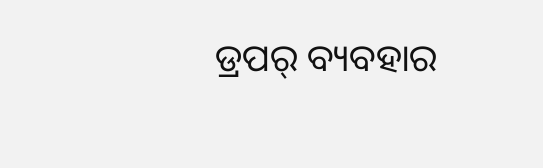ଡ୍ରପର୍ ବ୍ୟବହାର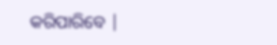କରିପାରିବେ |